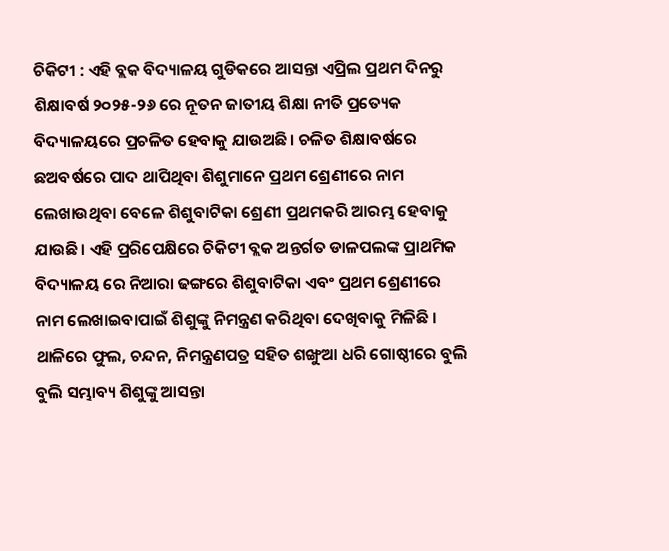ଚିକିଟୀ : ଏହି ବ୍ଲକ ବିଦ୍ୟାଳୟ ଗୁଡିକରେ ଆସନ୍ତା ଏପ୍ରିଲ ପ୍ରଥମ ଦିନରୁ ଶିକ୍ଷାବର୍ଷ ୨୦୨୫-୨୬ ରେ ନୂତନ ଜାତୀୟ ଶିକ୍ଷା ନୀତି ପ୍ରତ୍ୟେକ ବିଦ୍ୟାଳୟରେ ପ୍ରଚଳିତ ହେବାକୁ ଯାଉଅଛି। ଚଳିତ ଶିକ୍ଷାବର୍ଷରେ ଛଅବର୍ଷରେ ପାଦ ଥାପିଥିବା ଶିଶୁମାନେ ପ୍ରଥମ ଶ୍ରେଣୀରେ ନାମ ଲେଖାଉଥିବା ବେଳେ ଶିଶୁବାଟିକା ଶ୍ରେଣୀ ପ୍ରଥମକରି ଆରମ୍ଭ ହେବାକୁ ଯାଉଛି। ଏହି ପ୍ରରିପେକ୍ଷିରେ ଚିକିଟୀ ବ୍ଲକ ଅନ୍ତର୍ଗତ ଡାଳପଲଙ୍କ ପ୍ରାଥମିକ ବିଦ୍ୟାଳୟ ରେ ନିଆରା ଢଙ୍ଗରେ ଶିଶୁବାଟିକା ଏବଂ ପ୍ରଥମ ଶ୍ରେଣୀରେ ନାମ ଲେଖାଇବାପାଇଁ ଶିଶୁଙ୍କୁ ନିମନ୍ତ୍ରଣ କରିଥିବା ଦେଖିବାକୁ ମିଳିଛି । ଥାଳିରେ ଫୁଲ, ଚନ୍ଦନ, ନିମନ୍ତ୍ରଣପତ୍ର ସହିତ ଶଙ୍ଖୁଆ ଧରି ଗୋଷ୍ଠୀରେ ବୁଲି ବୁଲି ସମ୍ଭାବ୍ୟ ଶିଶୁଙ୍କୁ ଆସନ୍ତା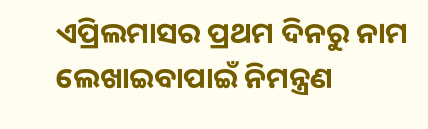ଏପ୍ରିଲମାସର ପ୍ରଥମ ଦିନରୁ ନାମ ଲେଖାଇବାପାଇଁ ନିମନ୍ତ୍ରଣ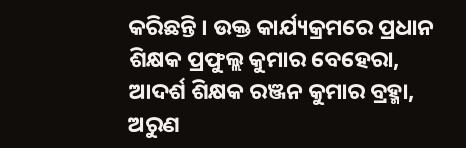କରିଛନ୍ତି । ଉକ୍ତ କାର୍ଯ୍ୟକ୍ରମରେ ପ୍ରଧାନ ଶିକ୍ଷକ ପ୍ରଫୁଲ୍ଲ କୁମାର ବେହେରା, ଆଦର୍ଶ ଶିକ୍ଷକ ରଞ୍ଜନ କୁମାର ବ୍ରହ୍ମା, ଅରୁଣ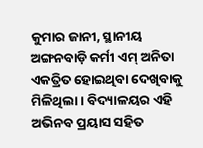କୁମାର ଜାନୀ, ସ୍ଥାନୀୟ ଅଙ୍ଗନବାଡ଼ି କର୍ମୀ ଏମ୍ ଅନିତା ଏକତ୍ରିତ ହୋଇଥିବା ଦେଖିବାକୁ ମିଳିଥିଲା। ବିଦ୍ୟାଳୟର ଏହି ଅଭିନବ ପ୍ରୟାସ ସହିତ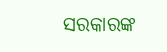ସରକାରଙ୍କ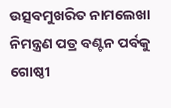ଉତ୍ସବମୁଖରିତ ନାମଲେଖା ନିମନ୍ତ୍ରଣ ପତ୍ର ବଣ୍ଟନ ପର୍ବକୁ ଗୋଷ୍ଠୀ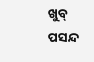ଖୁବ୍ ପସନ୍ଦ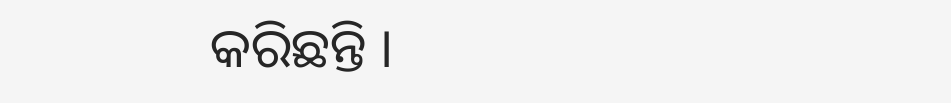କରିଛନ୍ତି ।